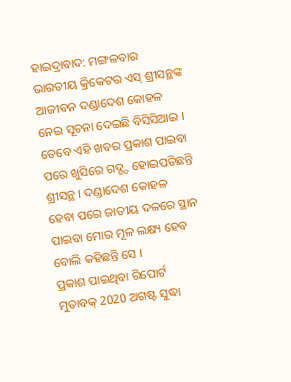ହାଇଦ୍ରାବାଦ: ମଙ୍ଗଳବାର ଭାରତୀୟ କ୍ରିକେଟର ଏସ୍ ଶ୍ରୀସନ୍ଥଙ୍କ ଆଜୀବନ ଦଣ୍ଡାଦେଶ କୋହଳ ନେଇ ସୂଚନା ଦେଇଛି ବିସିସିଆଇ । ତେବେ ଏହି ଖବର ପ୍ରକାଶ ପାଇବା ପରେ ଖୁସିରେ ଗଦ୍ଗ୍ଦ ହୋଇପଡିଛନ୍ତି ଶ୍ରୀସନ୍ଥ । ଦଣ୍ଡାଦେଶ କୋହଳ ହେବା ପରେ ଜାତୀୟ ଦଳରେ ସ୍ଥାନ ପାଇବା ମୋର ମୂଳ ଲକ୍ଷ୍ୟ ହେବ ବୋଲି କହିଛନ୍ତି ସେ ।
ପ୍ରକାଶ ପାଇଥିବା ରିପୋର୍ଟ ମୁତାବକ୍ 2020 ଅଗଷ୍ଟ ସୁଦ୍ଧା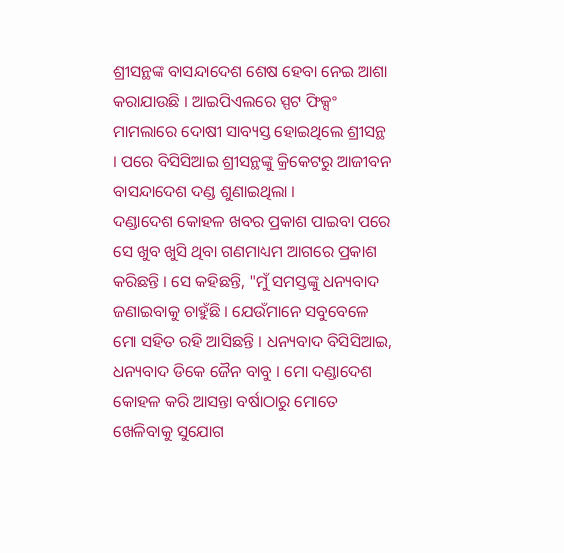ଶ୍ରୀସନ୍ଥଙ୍କ ବାସନ୍ଦାଦେଶ ଶେଷ ହେବା ନେଇ ଆଶା କରାଯାଉଛି । ଆଇପିଏଲରେ ସ୍ପଟ ଫିକ୍ସଂ ମାମଲାରେ ଦୋଷୀ ସାବ୍ୟସ୍ତ ହୋଇଥିଲେ ଶ୍ରୀସନ୍ଥ । ପରେ ବିସିସିଆଇ ଶ୍ରୀସନ୍ଥଙ୍କୁ କ୍ରିକେଟରୁ ଆଜୀବନ ବାସନ୍ଦାଦେଶ ଦଣ୍ଡ ଶୁଣାଇଥିଲା ।
ଦଣ୍ଡାଦେଶ କୋହଳ ଖବର ପ୍ରକାଶ ପାଇବା ପରେ ସେ ଖୁବ ଖୁସି ଥିବା ଗଣମାଧ୍ୟମ ଆଗରେ ପ୍ରକାଶ କରିଛନ୍ତି । ସେ କହିଛନ୍ତି, "ମୁଁ ସମସ୍ତଙ୍କୁ ଧନ୍ୟବାଦ ଜଣାଇବାକୁ ଚାହୁଁଛି । ଯେଉଁମାନେ ସବୁବେଳେ ମୋ ସହିତ ରହି ଆସିଛନ୍ତି । ଧନ୍ୟବାଦ ବିସିସିଆଇ, ଧନ୍ୟବାଦ ଡିକେ ଜୈନ ବାବୁ । ମୋ ଦଣ୍ଡାଦେଶ କୋହଳ କରି ଆସନ୍ତା ବର୍ଷାଠାରୁ ମୋତେ ଖେଳିବାକୁ ସୁଯୋଗ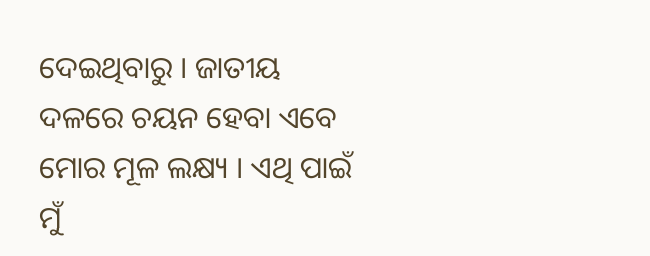ଦେଇଥିବାରୁ । ଜାତୀୟ ଦଳରେ ଚୟନ ହେବା ଏବେ ମୋର ମୂଳ ଲକ୍ଷ୍ୟ । ଏଥି ପାଇଁ ମୁଁ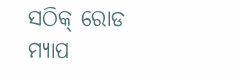ସଠିକ୍ ରୋଡ ମ୍ୟାପ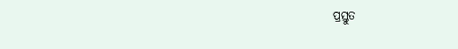ପ୍ରସ୍ତୁତ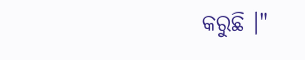କରୁଛି ।"